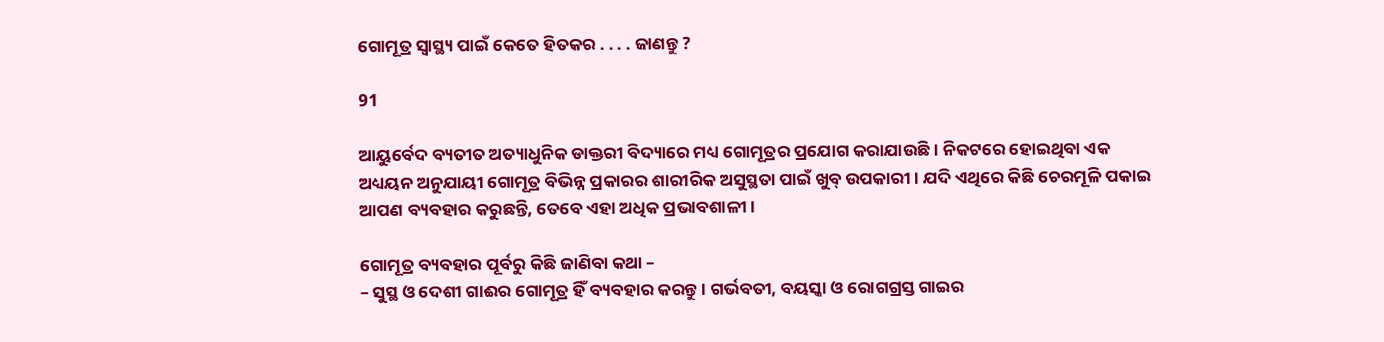ଗୋମୂତ୍ର ସ୍ୱାସ୍ଥ୍ୟ ପାଇଁ କେତେ ହିତକର . . . . ଜାଣନ୍ତୁ ?

91

ଆୟୁର୍ବେଦ ବ୍ୟତୀତ ଅତ୍ୟାଧୁନିକ ଡାକ୍ତରୀ ବିଦ୍ୟାରେ ମଧ୍ୟ ଗୋମୂତ୍ରର ପ୍ରଯୋଗ କରାଯାଉଛି । ନିକଟରେ ହୋଇଥିବା ଏକ ଅଧ୍ୟୟନ ଅନୁଯାୟୀ ଗୋମୂତ୍ର ବିଭିନ୍ନ ପ୍ରକାରର ଶାରୀରିକ ଅସୁସ୍ଥତା ପାଇଁ ଖୁବ୍ ଉପକାରୀ । ଯଦି ଏଥିରେ କିଛି ଚେରମୂଳି ପକାଇ ଆପଣ ବ୍ୟବହାର କରୁଛନ୍ତି, ତେବେ ଏହା ଅଧିକ ପ୍ରଭାବଶାଳୀ ।

ଗୋମୂତ୍ର ବ୍ୟବହାର ପୂର୍ବରୁ କିଛି ଜାଣିବା କଥା –
– ସୁସ୍ଥ ଓ ଦେଶୀ ଗାଈର ଗୋମୂତ୍ର ହିଁ ବ୍ୟବହାର କରନ୍ତୁ । ଗର୍ଭବତୀ, ବୟସ୍କା ଓ ରୋଗଗ୍ରସ୍ତ ଗାଇର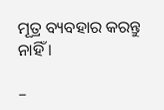ମୂତ୍ର ବ୍ୟବହାର କରନ୍ତୁ ନାହିଁ ।

–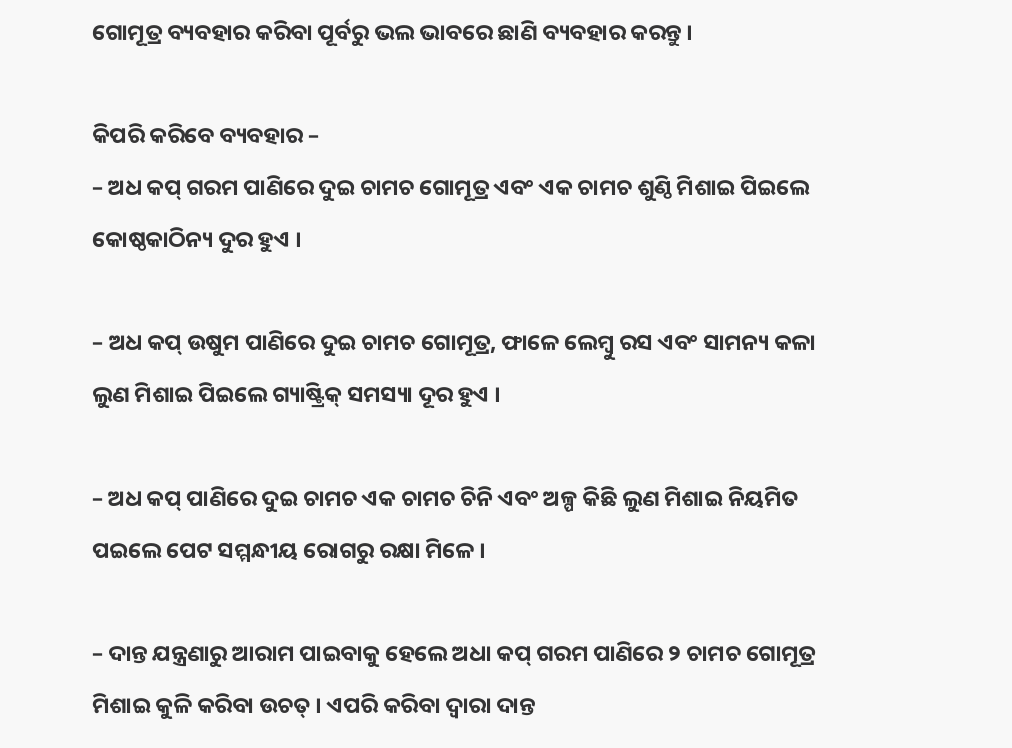ଗୋମୂତ୍ର ବ୍ୟବହାର କରିବା ପୂର୍ବରୁ ଭଲ ଭାବରେ ଛାଣି ବ୍ୟବହାର କରନ୍ତୁ ।

କିପରି କରିବେ ବ୍ୟବହାର –
– ଅଧ କପ୍ ଗରମ ପାଣିରେ ଦୁଇ ଚାମଚ ଗୋମୂତ୍ର ଏବଂ ଏକ ଚାମଚ ଶୁଣ୍ଠି ମିଶାଇ ପିଇଲେ କୋଷ୍ଠକାଠିନ୍ୟ ଦୁର ହୁଏ ।

– ଅଧ କପ୍ ଉଷୁମ ପାଣିରେ ଦୁଇ ଚାମଚ ଗୋମୂତ୍ର, ଫାଳେ ଲେମ୍ବୁ ରସ ଏବଂ ସାମନ୍ୟ କଳା ଲୁଣ ମିଶାଇ ପିଇଲେ ଗ୍ୟାଷ୍ଟ୍ରିକ୍ ସମସ୍ୟା ଦୂର ହୁଏ ।

– ଅଧ କପ୍ ପାଣିରେ ଦୁଇ ଚାମଚ ଏକ ଚାମଚ ଚିନି ଏବଂ ଅଳ୍ପ କିଛି ଲୁଣ ମିଶାଇ ନିୟମିତ ପଇଲେ ପେଟ ସମ୍ମନ୍ଧୀୟ ରୋଗରୁ ରକ୍ଷା ମିଳେ ।

– ଦାନ୍ତ ଯନ୍ତ୍ରଣାରୁ ଆରାମ ପାଇବାକୁ ହେଲେ ଅଧା କପ୍ ଗରମ ପାଣିରେ ୨ ଚାମଚ ଗୋମୂତ୍ର ମିଶାଇ କୁଳି କରିବା ଉଚତ୍ । ଏପରି କରିବା ଦ୍ୱାରା ଦାନ୍ତ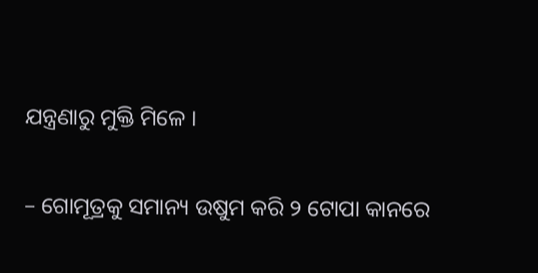ଯନ୍ତ୍ରଣାରୁ ମୁକ୍ତି ମିଳେ ।

– ଗୋମୂତ୍ରକୁ ସମାନ୍ୟ ଉଷୁମ କରି ୨ ଟୋପା କାନରେ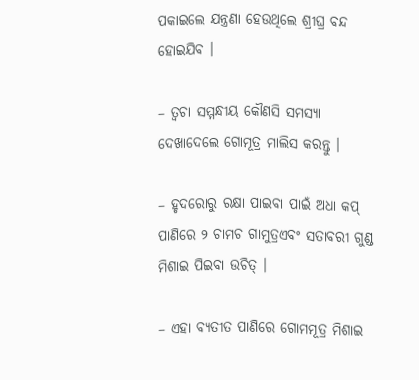ପକାଇଲେ ଯନ୍ତ୍ରଣା ହେଉଥିଲେ ଶ୍ରୀଘ୍ର ବନ୍ଦ ହୋଇଯିବ ।

– ତ୍ୱଚା ସମ୍ମନ୍ଧୀୟ କୌଣସି ସମସ୍ୟା ଦେଖାଦେଲେ ଗୋମୂତ୍ର ମାଲିସ କରନ୍ତୁ ।

– ହୃଦରୋରୁ ରକ୍ଷା ପାଇବା ପାଇଁ ଅଧା କପ୍ ପାଣିରେ ୨ ଚାମଚ ଗାମୁତ୍ରଏବଂ ସତାବରୀ ଗୁଣ୍ଡ ମିଶାଇ ପିଇବା ଉଚିତ୍ ।

– ଏହା ବ୍ୟତୀତ ପାଣିରେ ଗୋମମୂତ୍ର ମିଶାଇ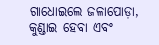ଗାଧୋଇଲେ ଜଳାପୋଡ଼ା, କୁଣ୍ଡାଇ ହେବା ଏବଂ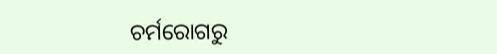ଚର୍ମରୋଗରୁ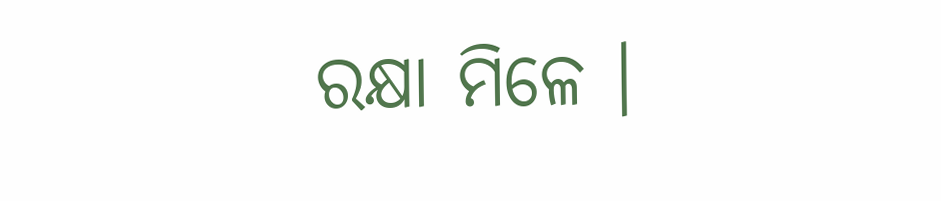ରକ୍ଷା ମିଳେ ।